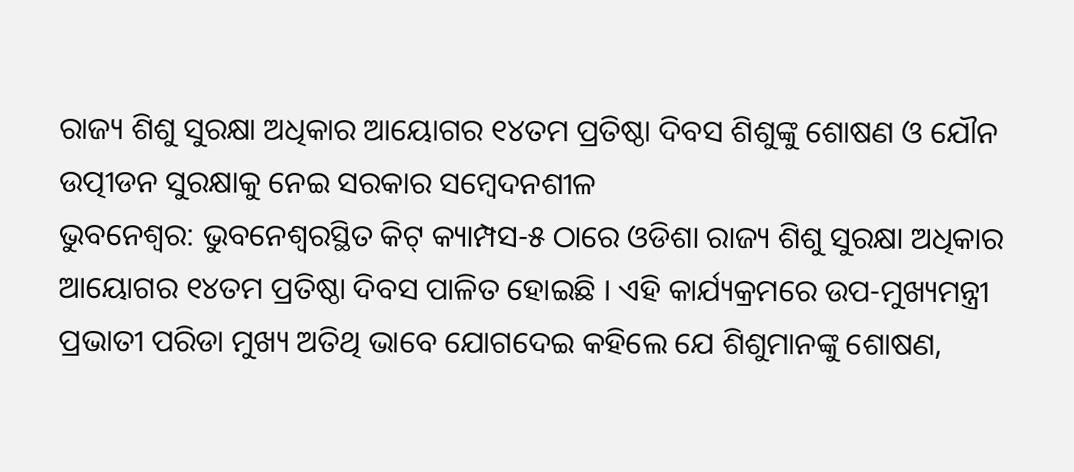ରାଜ୍ୟ ଶିଶୁ ସୁରକ୍ଷା ଅଧିକାର ଆୟୋଗର ୧୪ତମ ପ୍ରତିଷ୍ଠା ଦିବସ ଶିଶୁଙ୍କୁ ଶୋଷଣ ଓ ଯୌନ ଉତ୍ପୀଡନ ସୁରକ୍ଷାକୁ ନେଇ ସରକାର ସମ୍ବେଦନଶୀଳ
ଭୁବନେଶ୍ୱର: ଭୁବନେଶ୍ୱରସ୍ଥିତ କିଟ୍ କ୍ୟାମ୍ପସ-୫ ଠାରେ ଓଡିଶା ରାଜ୍ୟ ଶିଶୁ ସୁରକ୍ଷା ଅଧିକାର ଆୟୋଗର ୧୪ତମ ପ୍ରତିଷ୍ଠା ଦିବସ ପାଳିତ ହୋଇଛି । ଏହି କାର୍ଯ୍ୟକ୍ରମରେ ଉପ-ମୁଖ୍ୟମନ୍ତ୍ରୀ ପ୍ରଭାତୀ ପରିଡା ମୁଖ୍ୟ ଅତିଥି ଭାବେ ଯୋଗଦେଇ କହିଲେ ଯେ ଶିଶୁମାନଙ୍କୁ ଶୋଷଣ,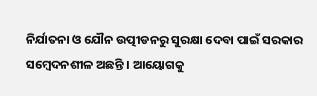ନିର୍ଯାତନା ଓ ଯୌନ ଉତ୍ପୀଡନରୁ ସୁରକ୍ଷା ଦେବା ପାଇଁ ସରକାର ସମ୍ବେଦନଶୀଳ ଅଛନ୍ତି । ଆୟୋଗକୁ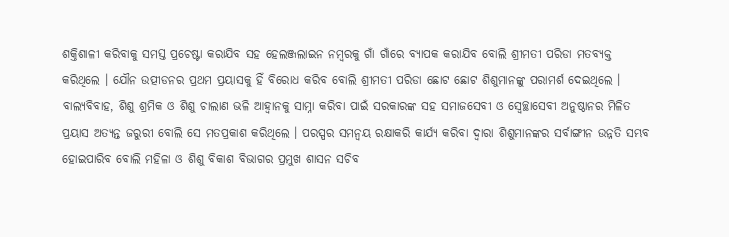ଶକ୍ତିଶାଳୀ କରିବାକୁ ସମସ୍ତ ପ୍ରଚେଷ୍ଟା କରାଯିବ ସହ ହେଲଞ୍ଜଲାଇନ ନମ୍ବରକୁ ଗାଁ ଗାଁରେ ବ୍ୟାପକ କରାଯିବ ବୋଲି ଶ୍ରୀମତୀ ପରିଡା ମତବ୍ୟକ୍ତ କରିଥିଲେ । ଯୌନ ଉତ୍ପୀଡନର ପ୍ରଥମ ପ୍ରୟାସକୁ ହିଁ ବିରୋଧ କରିବ ବୋଲି ଶ୍ରୀମତୀ ପରିଡା ଛୋଟ ଛୋଟ ଶିଶୁମାନଙ୍କୁ ପରାମର୍ଶ ଦେଇଥିଲେ । ବାଲ୍ୟବିବାହ, ଶିଶୁ ଶ୍ରମିକ ଓ ଶିଶୁ ଚାଲାଣ ଭଳି ଆହ୍ୱାନକୁ ସାମ୍ନା କରିବା ପାଇଁ ସରକାରଙ୍କ ସହ ସମାଜସେବୀ ଓ ସ୍ୱେଚ୍ଛାସେବୀ ଅନୁଷ୍ଠାନର ମିଳିତ ପ୍ରୟାସ ଅତ୍ୟନ୍ତ ଜରୁରୀ ବୋଲି ସେ ମତପ୍ରକାଶ କରିଥିଲେ । ପରସ୍ପର ସମନ୍ୱୟ ରକ୍ଷାକରି କାର୍ଯ୍ୟ କରିବା ଦ୍ୱାରା ଶିଶୁମାନଙ୍କର ସର୍ବାଙ୍ଗୀନ ଉନ୍ନତି ସମ୍ଭବ ହୋଇପାରିବ ବୋଲି ମହିଳା ଓ ଶିଶୁ ବିକାଶ ବିଭାଗର ପ୍ରମୁଖ ଶାସନ ସଚିବ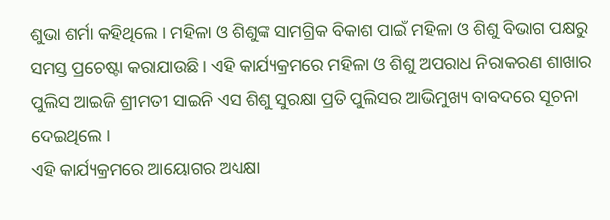ଶୁଭା ଶର୍ମା କହିଥିଲେ । ମହିଳା ଓ ଶିଶୁଙ୍କ ସାମଗ୍ରିକ ବିକାଶ ପାଇଁ ମହିଳା ଓ ଶିଶୁ ବିଭାଗ ପକ୍ଷରୁ ସମସ୍ତ ପ୍ରଚେଷ୍ଟା କରାଯାଉଛି । ଏହି କାର୍ଯ୍ୟକ୍ରମରେ ମହିଳା ଓ ଶିଶୁ ଅପରାଧ ନିରାକରଣ ଶାଖାର ପୁଲିସ ଆଇଜି ଶ୍ରୀମତୀ ସାଇନି ଏସ ଶିଶୁ ସୁରକ୍ଷା ପ୍ରତି ପୁଲିସର ଆଭିମୁଖ୍ୟ ବାବଦରେ ସୂଚନା ଦେଇଥିଲେ ।
ଏହି କାର୍ଯ୍ୟକ୍ରମରେ ଆୟୋଗର ଅଧ୍ୟକ୍ଷା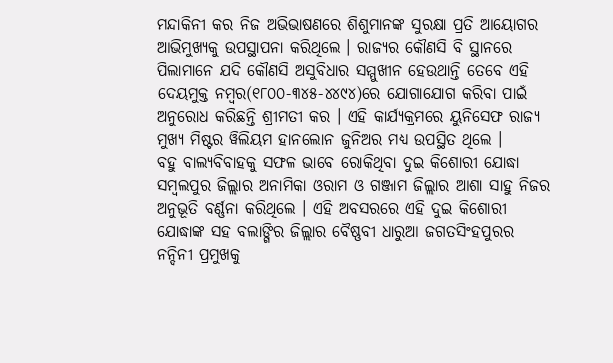ମନ୍ଦାକିନୀ କର ନିଜ ଅଭିଭାଷଣରେ ଶିଶୁମାନଙ୍କ ସୁରକ୍ଷା ପ୍ରତି ଆୟୋଗର ଆଭିମୁଖ୍ୟକୁ ଉପସ୍ଥାପନା କରିଥିଲେ । ରାଜ୍ୟର କୌଣସି ବି ସ୍ଥାନରେ ପିଲାମାନେ ଯଦି କୌଣସି ଅସୁବିଧାର ସମ୍ମୁଖୀନ ହେଉଥାନ୍ତି ତେବେ ଏହି ଦେୟମୁକ୍ତ ନମ୍ବର(୧୮୦୦-୩୪୫-୪୪୯୪)ରେ ଯୋଗାଯୋଗ କରିବା ପାଇଁ ଅନୁରୋଧ କରିଛନ୍ତି ଶ୍ରୀମତୀ କର । ଏହି କାର୍ଯ୍ୟକ୍ରମରେ ୟୁନିସେଫ ରାଜ୍ୟ ମୁଖ୍ୟ ମିଷ୍ଟର ୱିଲିୟମ ହାନଲୋନ ଜୁନିଅର ମଧ୍ୟ ଉପସ୍ଥିତ ଥିଲେ ।
ବହୁ ବାଲ୍ୟବିବାହକୁ ସଫଳ ଭାବେ ରୋକିଥିବା ଦୁଇ କିଶୋରୀ ଯୋଦ୍ଧା ସମ୍ବଲପୁର ଜିଲ୍ଲାର ଅନାମିକା ଓରାମ ଓ ଗଞ୍ଜାମ ଜିଲ୍ଲାର ଆଶା ସାହୁ ନିଜର ଅନୁଭୂତି ବର୍ଣ୍ଣନା କରିଥିଲେ । ଏହି ଅବସରରେ ଏହି ଦୁଇ କିଶୋରୀ ଯୋଦ୍ଧାଙ୍କ ସହ ବଲାଙ୍ଗିର ଜିଲ୍ଲାର ବୈଷ୍ଣବୀ ଧାରୁଆ ଜଗତସିଂହପୁରର ନନ୍ଦିନୀ ପ୍ରମୁଖକୁ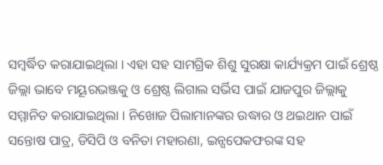ସମ୍ବର୍ଦ୍ଧିତ କରାଯାଇଥିଲା । ଏହା ସହ ସାମଗ୍ରିକ ଶିଶୁ ସୁରକ୍ଷା କାର୍ଯ୍ୟକ୍ରମ ପାଇଁ ଶ୍ରେଷ୍ଠ ଜିଲ୍ଲା ଭାବେ ମୟୂରଭଞ୍ଜକୁ ଓ ଶ୍ରେଷ୍ଠ ଲିଗାଲ ସର୍ଭିସ ପାଇଁ ଯାଜପୁର ଜିଲ୍ଲାକୁ ସମ୍ମାନିତ କରାଯାଇଥିଲା । ନିଖୋଜ ପିଲାମାନଙ୍କର ଉଦ୍ଧାର ଓ ଥଇଥାନ ପାଇଁ ସନ୍ତୋଷ ପାତ୍ର, ଡିସିପି ଓ ବନିତା ମହାରଣା, ଇନ୍ସପେକଫରଙ୍କ ସହ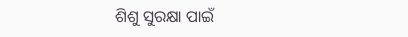ଶିଶୁ ସୁରକ୍ଷା ପାଇଁ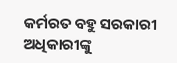କର୍ମରତ ବହୁ ସରକାରୀ ଅଧିକାରୀଙ୍କୁ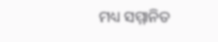ମଧ୍ୟ ସମ୍ମାନିତ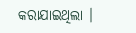କରାଯାଇଥିଲା ।